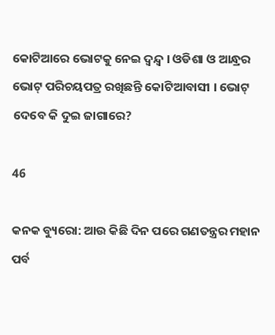କୋଟିଆରେ ଭୋଟକୁ ନେଇ ଦ୍ୱନ୍ଦ୍ୱ । ଓଡିଶା ଓ ଆନ୍ଧ୍ରର ଭୋଟ୍ ପରିଚୟପତ୍ର ରଖିଛନ୍ତି କୋଟିଆବାସୀ । ଭୋଟ୍ ଦେବେ କି ଦୁଇ ଜାଗାରେ?

46

କନକ ବ୍ୟୁରୋ: ଆଉ କିଛି ଦିନ ପରେ ଗଣତନ୍ତ୍ରର ମହାନ ପର୍ବ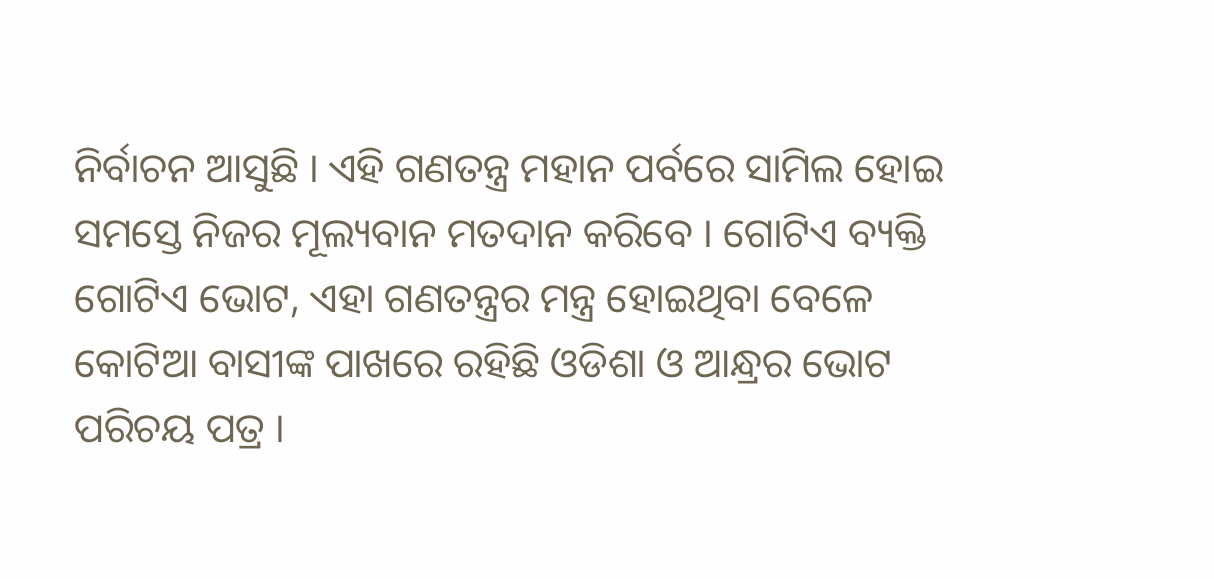ନିର୍ବାଚନ ଆସୁଛି । ଏହି ଗଣତନ୍ତ୍ର ମହାନ ପର୍ବରେ ସାମିଲ ହୋଇ ସମସ୍ତେ ନିଜର ମୂଲ୍ୟବାନ ମତଦାନ କରିବେ । ଗୋଟିଏ ବ୍ୟକ୍ତି ଗୋଟିଏ ଭୋଟ, ଏହା ଗଣତନ୍ତ୍ରର ମନ୍ତ୍ର ହୋଇଥିବା ବେଳେ କୋଟିଆ ବାସୀଙ୍କ ପାଖରେ ରହିଛି ଓଡିଶା ଓ ଆନ୍ଧ୍ରର ଭୋଟ ପରିଚୟ ପତ୍ର ।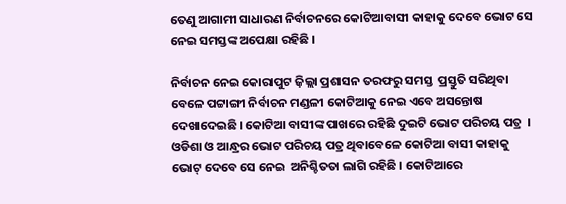ତେଣୁ ଆଗାମୀ ସାଧାରଣ ନିର୍ବାଚନରେ କୋଟିଆବାସୀ କାହାକୁ ଦେବେ ଭୋଟ ସେ ନେଇ ସମସ୍ତଙ୍କ ଅପେକ୍ଷା ରହିଛି ।

ନିର୍ବାଚନ ନେଇ କୋରାପୁଟ ଜ଼ିଲ୍ଲା ପ୍ରଶାସନ ତରଫରୁ ସମସ୍ତ  ପ୍ରସ୍ତୁତି ସରିଥିବା ବେଳେ ପଟ୍ଟାଙ୍ଗୀ ନିର୍ବାଚନ ମଣ୍ଡଳୀ କୋଟିଆକୁ ନେଇ ଏବେ ଅସନ୍ତୋଷ ଦେଖାଦେଇଛି । କୋଟିଆ ବାସୀଙ୍କ ପାଖରେ ରହିଛି ଦୁଇଟି ଭୋଟ ପରିଚୟ ପତ୍ର  । ଓଡିଶା ଓ ଆନ୍ଧ୍ରର ଭୋଟ ପରିଚୟ ପତ୍ର ଥିବାବେଳେ କୋଟିଆ ବାସୀ କାହାକୁ ଭୋଟ୍ ଦେବେ ସେ ନେଇ  ଅନିଶ୍ଚିତତା ଲାଗି ରହିଛି । କୋଟିଆରେ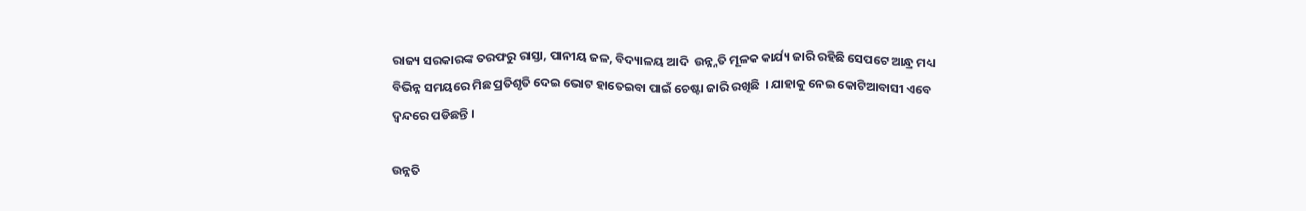ରାଜ୍ୟ ସରକାରଙ୍କ ତରଫରୁ ରାସ୍ତା, ପାନୀୟ ଜଳ, ବିଦ୍ୟାଳୟ ଆଦି  ଉନ୍ନ୍ନତି ମୂଳକ କାର୍ଯ୍ୟ ଜାରି ରହିଛି ସେପଟେ ଆନ୍ଧ୍ର ମଧ୍ୟ ବିଭିନ୍ନ ସମୟରେ ମିଛ ପ୍ରତିଶୃତି ଦେଇ ଭୋଟ ହାତେଇବା ପାଇଁ ଚେଷ୍ଟା ଜାରି ରଖିଛି  । ଯାହାକୁ ନେଇ କୋଟିଆବାସୀ ଏବେ ଦ୍ୱନ୍ଦରେ ପଡିଛନ୍ତି ।

ଉନ୍ନତି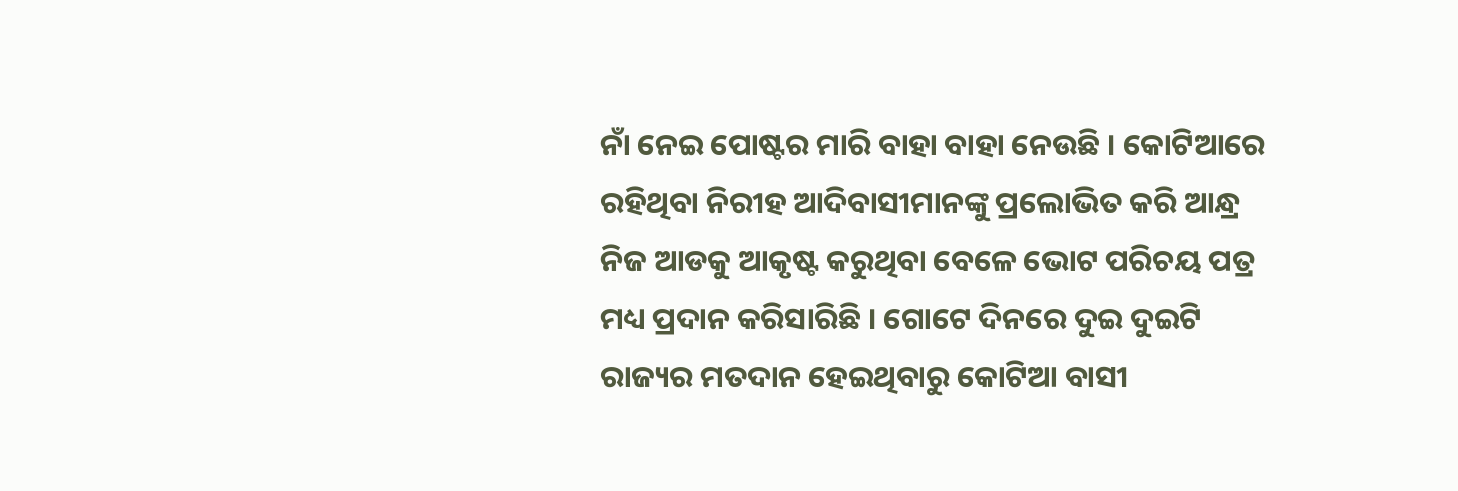ନାଁ ନେଇ ପୋଷ୍ଟର ମାରି ବାହା ବାହା ନେଉଛି । କୋଟିଆରେ ରହିଥିବା ନିରୀହ ଆଦିବାସୀମାନଙ୍କୁ ପ୍ରଲୋଭିତ କରି ଆନ୍ଧ୍ର ନିଜ ଆଡକୁ ଆକୃଷ୍ଟ କରୁଥିବା ବେଳେ ଭୋଟ ପରିଚୟ ପତ୍ର ମଧ୍ୟ ପ୍ରଦାନ କରିସାରିଛି । ଗୋଟେ ଦିନରେ ଦୁଇ ଦୁଇଟି ରାଜ୍ୟର ମତଦାନ ହେଇଥିବାରୁ କୋଟିଆ ବାସୀ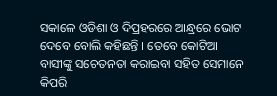ସକାଳେ ଓଡିଶା ଓ ଦିପ୍ରହରରେ ଆନ୍ଧ୍ରରେ ଭୋଟ ଦେବେ ବୋଲି କହିଛନ୍ତି । ତେବେ କୋଟିଆ ବାସୀଙ୍କୁ ସଚେତନତା କରାଇବା ସହିତ ସେମାନେ କିପରି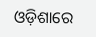ଓଡ଼ିଶାରେ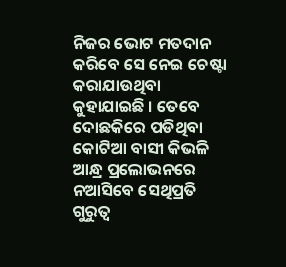ନିଜର ଭୋଟ ମତଦାନ କରିବେ ସେ ନେଇ ଚେଷ୍ଟା କରାଯାଉଥିବା କୁହାଯାଇଛି । ତେବେ ଦୋଛକିରେ ପଡିଥିବା କୋଟିଆ ବାସୀ କିଭଳି ଆନ୍ଧ୍ର ପ୍ରଲୋଭନରେ ନଆସିବେ ସେଥିପ୍ରତି ଗୁରୁତ୍ୱ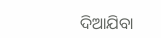ଦିଆଯିବା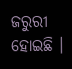ଜରୁରୀ ହୋଇଛି ।